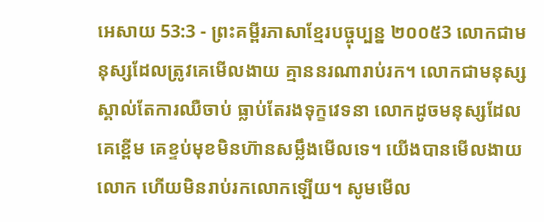អេសាយ 53:3 - ព្រះគម្ពីរភាសាខ្មែរបច្ចុប្បន្ន ២០០៥3 លោកជាមនុស្សដែលត្រូវគេមើលងាយ គ្មាននរណារាប់រក។ លោកជាមនុស្សស្គាល់តែការឈឺចាប់ ធ្លាប់តែរងទុក្ខវេទនា លោកដូចមនុស្សដែលគេខ្ពើម គេខ្ទប់មុខមិនហ៊ានសម្លឹងមើលទេ។ យើងបានមើលងាយលោក ហើយមិនរាប់រកលោកឡើយ។ សូមមើល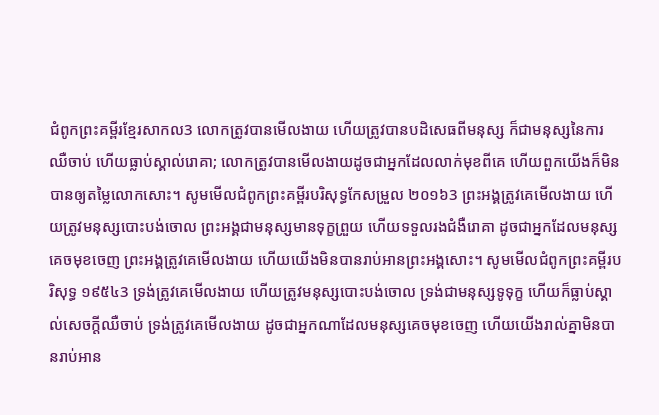ជំពូកព្រះគម្ពីរខ្មែរសាកល3 លោកត្រូវបានមើលងាយ ហើយត្រូវបានបដិសេធពីមនុស្ស ក៏ជាមនុស្សនៃការឈឺចាប់ ហើយធ្លាប់ស្គាល់រោគា; លោកត្រូវបានមើលងាយដូចជាអ្នកដែលលាក់មុខពីគេ ហើយពួកយើងក៏មិនបានឲ្យតម្លៃលោកសោះ។ សូមមើលជំពូកព្រះគម្ពីរបរិសុទ្ធកែសម្រួល ២០១៦3 ព្រះអង្គត្រូវគេមើលងាយ ហើយត្រូវមនុស្សបោះបង់ចោល ព្រះអង្គជាមនុស្សមានទុក្ខព្រួយ ហើយទទួលរងជំងឺរោគា ដូចជាអ្នកដែលមនុស្សគេចមុខចេញ ព្រះអង្គត្រូវគេមើលងាយ ហើយយើងមិនបានរាប់អានព្រះអង្គសោះ។ សូមមើលជំពូកព្រះគម្ពីរបរិសុទ្ធ ១៩៥៤3 ទ្រង់ត្រូវគេមើលងាយ ហើយត្រូវមនុស្សបោះបង់ចោល ទ្រង់ជាមនុស្សទូទុក្ខ ហើយក៏ធ្លាប់ស្គាល់សេចក្ដីឈឺចាប់ ទ្រង់ត្រូវគេមើលងាយ ដូចជាអ្នកណាដែលមនុស្សគេចមុខចេញ ហើយយើងរាល់គ្នាមិនបានរាប់អាន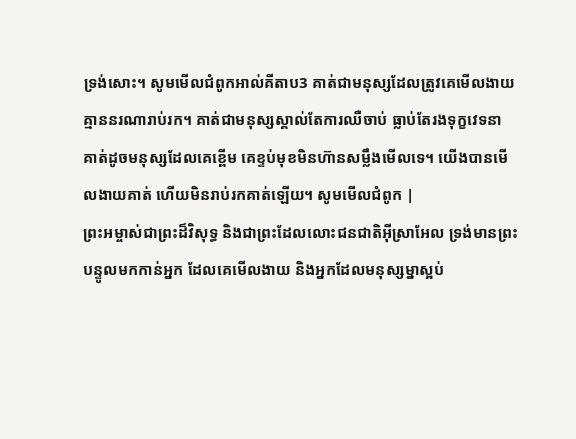ទ្រង់សោះ។ សូមមើលជំពូកអាល់គីតាប3 គាត់ជាមនុស្សដែលត្រូវគេមើលងាយ គ្មាននរណារាប់រក។ គាត់ជាមនុស្សស្គាល់តែការឈឺចាប់ ធ្លាប់តែរងទុក្ខវេទនា គាត់ដូចមនុស្សដែលគេខ្ពើម គេខ្ទប់មុខមិនហ៊ានសម្លឹងមើលទេ។ យើងបានមើលងាយគាត់ ហើយមិនរាប់រកគាត់ឡើយ។ សូមមើលជំពូក |
ព្រះអម្ចាស់ជាព្រះដ៏វិសុទ្ធ និងជាព្រះដែលលោះជនជាតិអ៊ីស្រាអែល ទ្រង់មានព្រះបន្ទូលមកកាន់អ្នក ដែលគេមើលងាយ និងអ្នកដែលមនុស្សម្នាស្អប់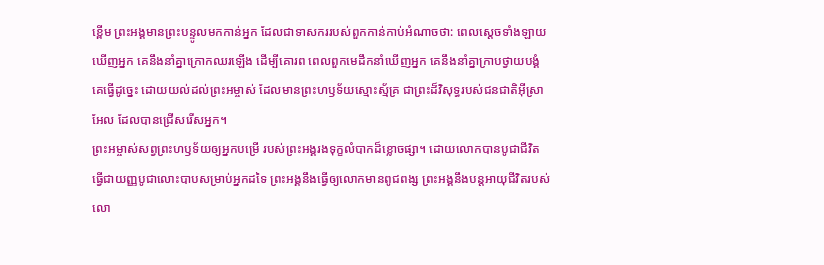ខ្ពើម ព្រះអង្គមានព្រះបន្ទូលមកកាន់អ្នក ដែលជាទាសកររបស់ពួកកាន់កាប់អំណាចថា: ពេលស្ដេចទាំងឡាយឃើញអ្នក គេនឹងនាំគ្នាក្រោកឈរឡើង ដើម្បីគោរព ពេលពួកមេដឹកនាំឃើញអ្នក គេនឹងនាំគ្នាក្រាបថ្វាយបង្គំ គេធ្វើដូច្នេះ ដោយយល់ដល់ព្រះអម្ចាស់ ដែលមានព្រះហឫទ័យស្មោះស្ម័គ្រ ជាព្រះដ៏វិសុទ្ធរបស់ជនជាតិអ៊ីស្រាអែល ដែលបានជ្រើសរើសអ្នក។
ព្រះអម្ចាស់សព្វព្រះហឫទ័យឲ្យអ្នកបម្រើ របស់ព្រះអង្គរងទុក្ខលំបាកដ៏ខ្លោចផ្សា។ ដោយលោកបានបូជាជីវិត ធ្វើជាយញ្ញបូជាលោះបាបសម្រាប់អ្នកដទៃ ព្រះអង្គនឹងធ្វើឲ្យលោកមានពូជពង្ស ព្រះអង្គនឹងបន្តអាយុជីវិតរបស់លោ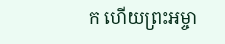ក ហើយព្រះអម្ចា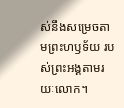ស់នឹងសម្រេចតាមព្រះហឫទ័យ របស់ព្រះអង្គតាមរយៈលោក។